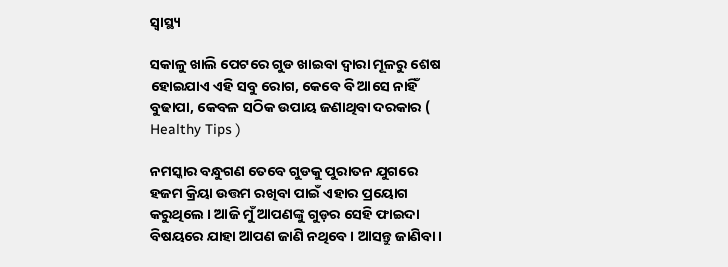ସ୍ୱାସ୍ଥ୍ୟ

ସକାଳୁ ଖାଲି ପେଟରେ ଗୁଡ ଖାଇବା ଦ୍ଵାରା ମୂଳରୁ ଶେଷ ହୋଇଯାଏ ଏହି ସବୁ ରୋଗ, କେବେ ବି ଆସେ ନାହିଁ ବୁଢାପା, କେବଳ ସଠିକ ଉପାୟ ଜଣାଥିବା ଦରକାର ( Healthy Tips )

ନମସ୍କାର ବନ୍ଧୁଗଣ ତେବେ ଗୁଡକୁ ପୁରାତନ ଯୁଗରେ ହଜମ କ୍ରିୟା ଉତ୍ତମ ରଖିବା ପାଇଁ ଏହାର ପ୍ରୟୋଗ କରୁଥିଲେ । ଆଜି ମୁଁ ଆପଣଙ୍କୁ ଗୁଡ଼ର ସେହି ଫାଇଦା ବିଷୟରେ ଯାହା ଆପଣ ଜାଣି ନଥିବେ । ଆସନ୍ତୁ ଜାଣିବା ।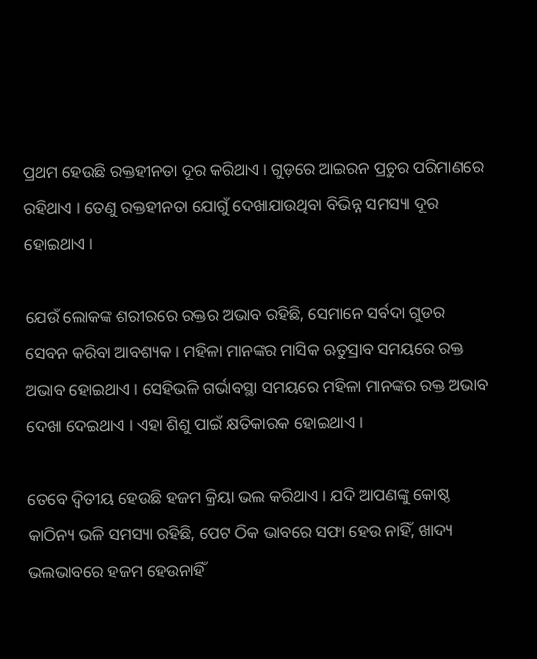ପ୍ରଥମ ହେଉଛି ରକ୍ତହୀନତା ଦୂର କରିଥାଏ । ଗୁଡ଼ରେ ଆଇରନ ପ୍ରଚୁର ପରିମାଣରେ ରହିଥାଏ । ତେଣୁ ରକ୍ତହୀନତା ଯୋଗୁଁ ଦେଖାଯାଉଥିବା ବିଭିନ୍ନ ସମସ୍ୟା ଦୂର ହୋଇଥାଏ ।

ଯେଉଁ ଲୋକଙ୍କ ଶରୀରରେ ରକ୍ତର ଅଭାବ ରହିଛି, ସେମାନେ ସର୍ବଦା ଗୁଡର ସେବନ କରିବା ଆବଶ୍ୟକ । ମହିଳା ମାନଙ୍କର ମାସିକ ଋତୁସ୍ରାବ ସମୟରେ ରକ୍ତ ଅଭାବ ହୋଇଥାଏ । ସେହିଭଳି ଗର୍ଭାବସ୍ଥା ସମୟରେ ମହିଳା ମାନଙ୍କର ରକ୍ତ ଅଭାବ ଦେଖା ଦେଇଥାଏ । ଏହା ଶିଶୁ ପାଇଁ କ୍ଷତିକାରକ ହୋଇଥାଏ ।

ତେବେ ଦ୍ଵିତୀୟ ହେଉଛି ହଜମ କ୍ରିୟା ଭଲ କରିଥାଏ । ଯଦି ଆପଣଙ୍କୁ କୋଷ୍ଠ କାଠିନ୍ୟ ଭଳି ସମସ୍ୟା ରହିଛି, ପେଟ ଠିକ ଭାବରେ ସଫା ହେଉ ନାହିଁ, ଖାଦ୍ୟ ଭଲଭାବରେ ହଜମ ହେଉନାହିଁ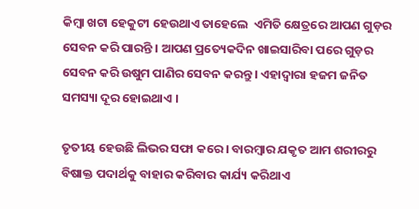କିମ୍ବା ଖଟା ହେକୁଟୀ ହେଉଥାଏ ତାହେଲେ  ଏମିତି କ୍ଷେତ୍ରରେ ଆପଣ ଗୁଡ଼ର ସେବନ କରି ପାରନ୍ତି । ଆପଣ ପ୍ରତ୍ୟେକଦିନ ଖାଇସାରିବା ପରେ ଗୁଡ଼ର ସେବନ କରି ଉଷୁମ ପାଣିର ସେବନ କରନ୍ତୁ । ଏହାଦ୍ବାରା ହଜମ ଜନିତ ସମସ୍ୟା ଦୂର ହୋଇଥାଏ ।

ତୃତୀୟ ହେଉଛି ଲିଭର ସଫା କରେ । ବାରମ୍ବାର ଯକୃତ ଆମ ଶରୀରରୁ ବିଷାକ୍ତ ପଦାର୍ଥକୁ ବାହାର କରିବାର କାର୍ଯ୍ୟ କରିଥାଏ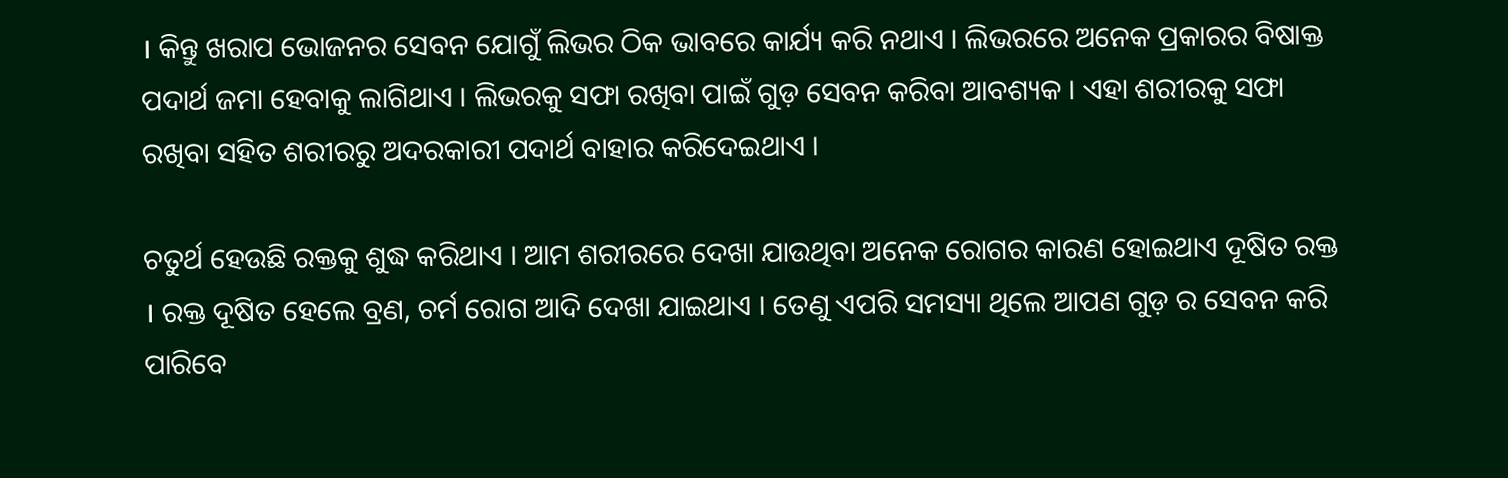। କିନ୍ତୁ ଖରାପ ଭୋଜନର ସେବନ ଯୋଗୁଁ ଲିଭର ଠିକ ଭାବରେ କାର୍ଯ୍ୟ କରି ନଥାଏ । ଲିଭରରେ ଅନେକ ପ୍ରକାରର ବିଷାକ୍ତ ପଦାର୍ଥ ଜମା ହେବାକୁ ଲାଗିଥାଏ । ଲିଭରକୁ ସଫା ରଖିବା ପାଇଁ ଗୁଡ଼ ସେବନ କରିବା ଆବଶ୍ୟକ । ଏହା ଶରୀରକୁ ସଫା ରଖିବା ସହିତ ଶରୀରରୁ ଅଦରକାରୀ ପଦାର୍ଥ ବାହାର କରିଦେଇଥାଏ ।

ଚତୁର୍ଥ ହେଉଛି ରକ୍ତକୁ ଶୁଦ୍ଧ କରିଥାଏ । ଆମ ଶରୀରରେ ଦେଖା ଯାଉଥିବା ଅନେକ ରୋଗର କାରଣ ହୋଇଥାଏ ଦୂଷିତ ରକ୍ତ । ରକ୍ତ ଦୂଷିତ ହେଲେ ବ୍ରଣ, ଚର୍ମ ରୋଗ ଆଦି ଦେଖା ଯାଇଥାଏ । ତେଣୁ ଏପରି ସମସ୍ୟା ଥିଲେ ଆପଣ ଗୁଡ଼ ର ସେବନ କରି ପାରିବେ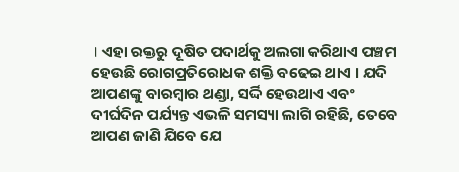। ଏହା ରକ୍ତରୁ ଦୂଷିତ ପଦାର୍ଥକୁ ଅଲଗା କରିଥାଏ ପଞ୍ଚମ ହେଉଛି ରୋଗପ୍ରତିରୋଧକ ଶକ୍ତି ବଢେଇ ଥାଏ । ଯଦି ଆପଣଙ୍କୁ ବାରମ୍ବାର ଥଣ୍ଡା, ସର୍ଦ୍ଦି ହେଉଥାଏ ଏବଂ ଦୀର୍ଘଦିନ ପର୍ଯ୍ୟନ୍ତ ଏଭଳି ସମସ୍ୟା ଲାଗି ରହିଛି, ତେବେ ଆପଣ ଜାଣି ଯିବେ ଯେ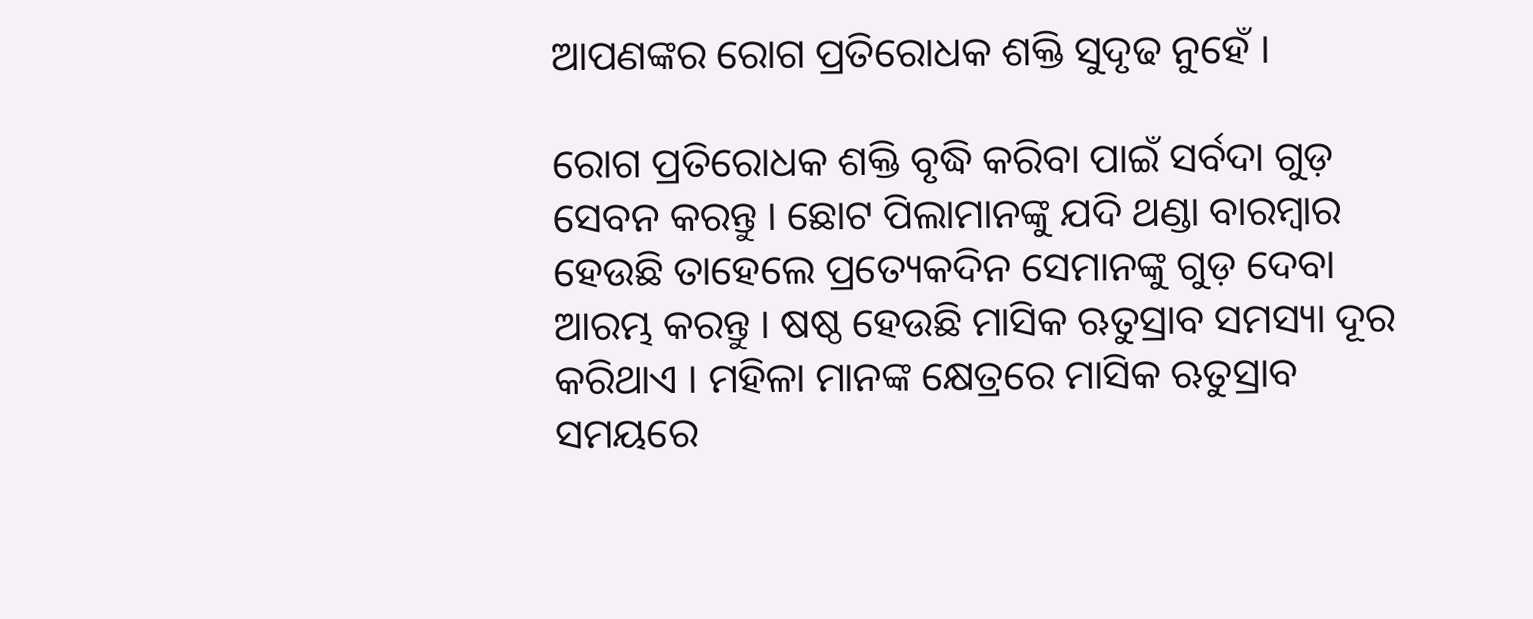ଆପଣଙ୍କର ରୋଗ ପ୍ରତିରୋଧକ ଶକ୍ତି ସୁଦୃଢ ନୁହେଁ ।

ରୋଗ ପ୍ରତିରୋଧକ ଶକ୍ତି ବୃଦ୍ଧି କରିବା ପାଇଁ ସର୍ବଦା ଗୁଡ଼ ସେବନ କରନ୍ତୁ । ଛୋଟ ପିଲାମାନଙ୍କୁ ଯଦି ଥଣ୍ଡା ବାରମ୍ବାର ହେଉଛି ତାହେଲେ ପ୍ରତ୍ୟେକଦିନ ସେମାନଙ୍କୁ ଗୁଡ଼ ଦେବା ଆରମ୍ଭ କରନ୍ତୁ । ଷଷ୍ଠ ହେଉଛି ମାସିକ ଋତୁସ୍ରାବ ସମସ୍ୟା ଦୂର କରିଥାଏ । ମହିଳା ମାନଙ୍କ କ୍ଷେତ୍ରରେ ମାସିକ ଋତୁସ୍ରାବ ସମୟରେ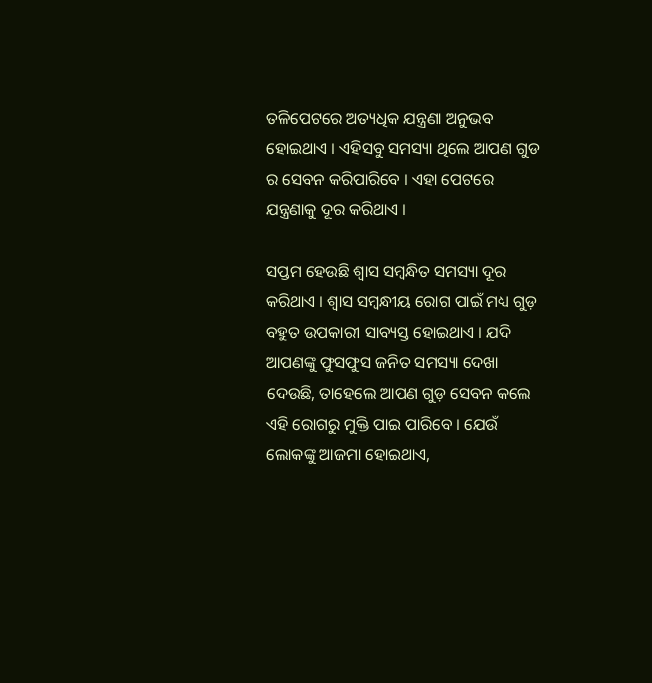ତଳିପେଟରେ ଅତ୍ୟଧିକ ଯନ୍ତ୍ରଣା ଅନୁଭବ ହୋଇଥାଏ । ଏହିସବୁ ସମସ୍ୟା ଥିଲେ ଆପଣ ଗୁଡ ର ସେବନ କରିପାରିବେ । ଏହା ପେଟରେ ଯନ୍ତ୍ରଣାକୁ ଦୂର କରିଥାଏ ।

ସପ୍ତମ ହେଉଛି ଶ୍ୱାସ ସମ୍ବନ୍ଧିତ ସମସ୍ୟା ଦୂର କରିଥାଏ । ଶ୍ୱାସ ସମ୍ବନ୍ଧୀୟ ରୋଗ ପାଇଁ ମଧ୍ୟ ଗୁଡ଼ ବହୁତ ଉପକାରୀ ସାବ୍ୟସ୍ତ ହୋଇଥାଏ । ଯଦି ଆପଣଙ୍କୁ ଫୁସଫୁସ ଜନିତ ସମସ୍ୟା ଦେଖା ଦେଉଛି, ତାହେଲେ ଆପଣ ଗୁଡ଼ ସେବନ କଲେ ଏହି ରୋଗରୁ ମୁକ୍ତି ପାଇ ପାରିବେ । ଯେଉଁ ଲୋକଙ୍କୁ ଆଜମା ହୋଇଥାଏ,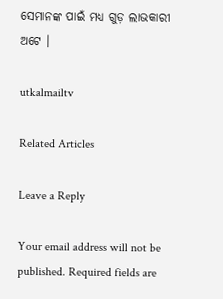ସେମାନଙ୍କ ପାଇଁ ମଧ୍ୟ ଗୁଡ଼ ଲାଭକାରୀ ଅଟେ ।

utkalmailtv

Related Articles

Leave a Reply

Your email address will not be published. Required fields are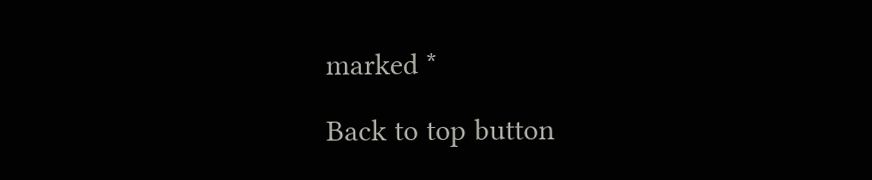marked *

Back to top button